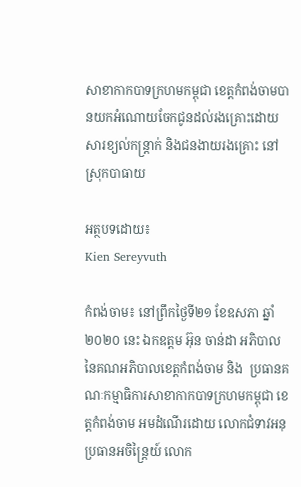សាខាកាកបាទក្រហមកម្ពុជា ខេត្តកំពង់ចាមបានយកអំណោយចែកជូនដល់រងគ្រោះដោយសារខ្យល់កន្ត្រាក់ និងជនងាយរងគ្រោះ នៅស្រុកបាធាយ

អត្ថបទដោយ៖
Kien Sereyvuth

កំពង់ចាម៖ នៅព្រឹកថ្ងៃទី២១ ខែឧសភា ឆ្នាំ២០២០ នេះ ឯកឧត្តម អ៊ុន ចាន់ដា អភិបាលនៃគណអភិបាលខេត្តកំពង់ចាម និង  ប្រធានគណៈកម្មាធិការសាខាកាកបាទក្រហមកម្ពុជា ខេត្តកំពង់ចាម អមដំណើរដោយ លោកជំទាវអនុប្រធានអចិន្ត្រៃយ៍ លោក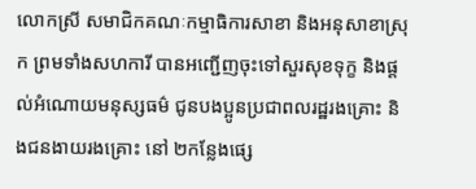លោកស្រី សមាជិកគណៈកម្មាធិការសាខា និងអនុសាខាស្រុក ព្រមទាំងសហការី បានអញ្ជើញចុះទៅសួរសុខទុក្ខ និងផ្តល់អំណោយមនុស្សធម៌ ជូនបងប្អូនប្រជាពលរដ្ឋរងគ្រោះ និងជនងាយរងគ្រោះ នៅ ២កន្លែងផ្សេ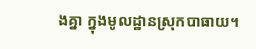ងគ្នា ក្នុងមូលដ្ឋានស្រុកបាធាយ។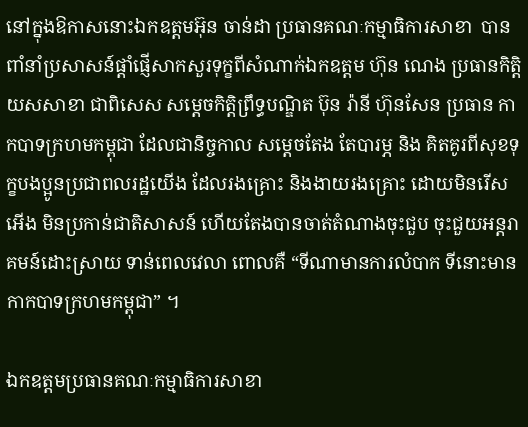នៅក្នុងឱកាសនោះឯកឧត្តមអ៊ុន ចាន់ដា ប្រធានគណៈកម្មាធិការសាខា  បានពាំនាំប្រសាសន៍ផ្តាំផ្ញើសាកសួរទុក្ខពីសំណាក់ឯកឧត្តម ហ៊ុន ណេង ប្រធានកិត្តិយសសាខា ជាពិសេស សម្តេចកិត្តិព្រឹទ្ធបណ្ឌិត ប៊ុន រ៉ានី ហ៊ុនសែន ប្រធាន កាកបាទក្រហមកម្ពុជា ដែលជានិច្ចកាល សម្តេចតែង តែបារម្ភ និង គិតគូរពីសុខទុក្ខបងប្អូនប្រជាពលរដ្ឋយើង ដែលរងគ្រោះ និងងាយរងគ្រោះ ដោយមិនរើសអើង មិនប្រកាន់ជាតិសាសន៍ ហើយតែងបានចាត់តំណាងចុះជួប ចុះជួយអន្តរាគមន៍ដោះស្រាយ ទាន់ពេលវេលា ពោលគឺ “ទីណាមានការលំបាក ទីនោះមានកាកបាទក្រហមកម្ពុជា” ។

ឯកឧត្តមប្រធានគណៈកម្មាធិការសាខា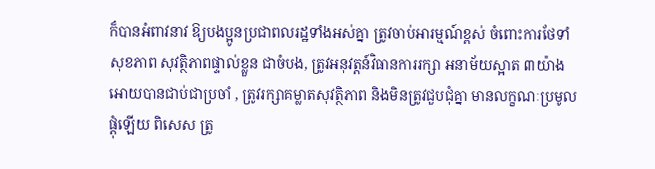ក៏បានអំពាវនាវ ឱ្យបងប្អូនប្រជាពលរដ្ឋទាំងអស់គ្នា ត្រូវចាប់អារម្មណ៍ខ្ពស់ ចំពោះការថែទាំសុខភាព សុវត្ថិភាពផ្ទាល់ខ្លួន ជាចំបង, ត្រូវអនុវត្តន៍វិធានការរក្សា អនាម័យស្អាត ៣យ៉ាង អោយបានជាប់ជាប្រចាំ , ត្រូវរក្សាគម្លាតសុវត្ថិភាព និងមិនត្រូវជួបជុំគ្នា មានលក្ខណៈប្រមូលផ្តុំឡើយ ពិសេស ត្រូ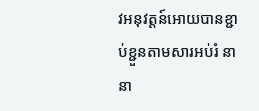វអនុវត្តន៍អោយបានខ្ជាប់ខ្ជួនតាមសារអប់រំ នានា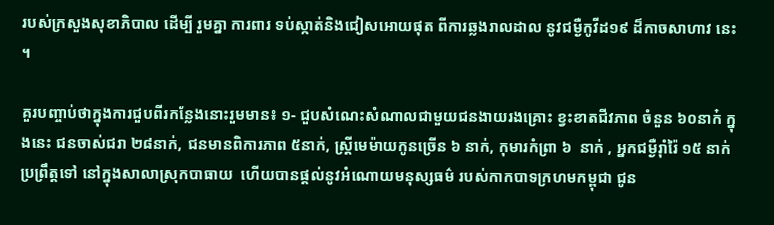របស់ក្រសួងសុខាភិបាល ដើម្បី រួមគ្នា ការពារ ទប់ស្កាត់និងជៀសអោយផុត ពីការឆ្លងរាលដាល នូវជម្ងឺកូវីដ១៩ ដ៏កាចសាហាវ នេះ ។

គួរបញ្ចាប់ថាក្នុងការជួបពីរកន្លែងនោះរួមមាន៖ ១- ជួបសំណេះសំណាលជាមួយជនងាយរងគ្រោះ ខ្វះខាតជីវភាព ចំនួន ៦០នាក៎ ក្នុងនេះ ជនចាស់ជរា ២៨នាក់, ជនមានពិការភាព ៥នាក់, ស្ត្រីមេម៉ាយកូនច្រើន ៦ នាក់, កុមារកំព្រា ៦  នាក់ , អ្នកជម្ងឺរ៉ាំរ៉ៃ ១៥ នាក់ ប្រព្រឹត្តទៅ នៅក្នុងសាលាស្រុកបាធាយ  ហើយបានផ្តល់នូវអំណោយមនុស្សធម៌ របស់កាកបាទក្រហមកម្ពុជា ជូន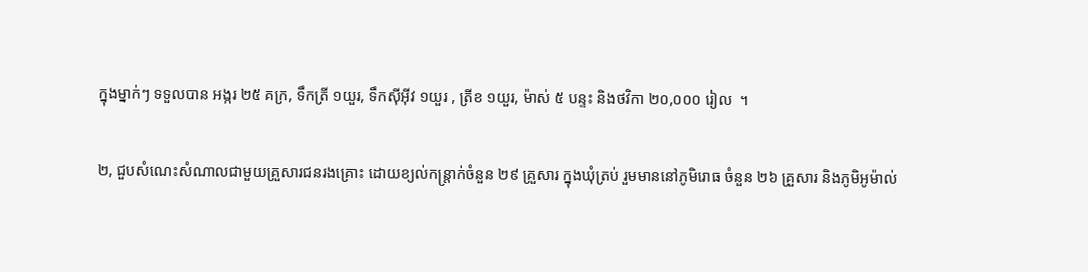ក្នុងម្នាក់ៗ ទទួលបាន អង្ករ ២៥ គក្រ, ទឹកត្រី ១យួរ, ទឹកស៊ីអ៊ីវ ១យួរ , ត្រីខ ១យួរ, ម៉ាស់ ៥ បន្ទះ និងថវិកា ២០,០០០ រៀល  ។

២, ជួបសំណេះសំណាលជាមួយគ្រួសារជនរងគ្រោះ ដោយខ្យល់កន្ត្រាក់ចំនួន ២៩ គ្រួសារ ក្នុងឃុំត្រប់ រួមមាននៅភូមិរោធ ចំនួន ២៦ គ្រួសារ និងភូមិអូម៉ាល់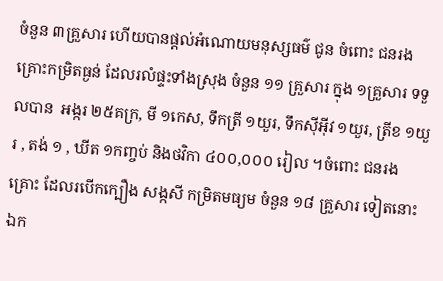ចំនួន ៣គ្រួសារ ហើយបានផ្តល់អំណោយមនុស្សធម៌ ជូន ចំពោះ ជនរងគ្រោះកម្រិតធ្ងន់ ដែលរលំផ្ទះទាំងស្រុង ចំនួន ១១ គ្រួសារ ក្នុង ១គ្រួសារ ទទួលបាន  អង្ករ ២៥គក្រ, មី ១កេស, ទឹកត្រី ១យួរ, ទឹកស៊ីអ៊ីវ ១យួរ, ត្រីខ ១យួរ , តង់ ១ , ឃីត ១កញ្ចប់ និងថវិកា ៤០០,០០០ រៀល ។ចំពោះ ជនរងគ្រោះ ដែលរបើកក្បឿង សង្កសី កម្រិតមធ្យម ចំនួន ១៨ គ្រួសារ ទៀតនោះ ឯក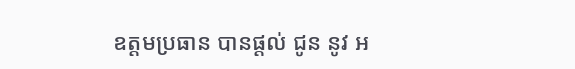ឧត្តមប្រធាន បានផ្តល់ ជូន នូវ អ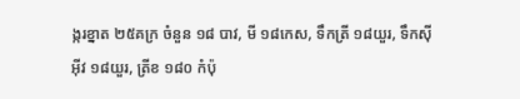ង្ករខ្នាត ២៥គក្រ ចំនួន ១៨ បាវ, មី ១៨កេស, ទឹកត្រី ១៨យួរ, ទឹកស៊ីអ៊ីវ ១៨យួរ, ត្រីខ ១៨០ កំប៉ុ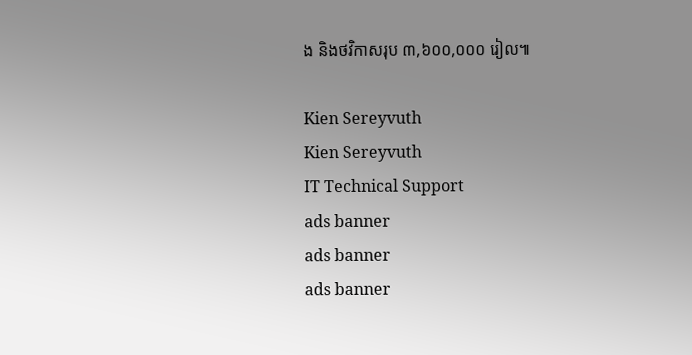ង និងថវិកាសរុប ៣,៦០០,០០០ រៀល៕

Kien Sereyvuth
Kien Sereyvuth
IT Technical Support
ads banner
ads banner
ads banner